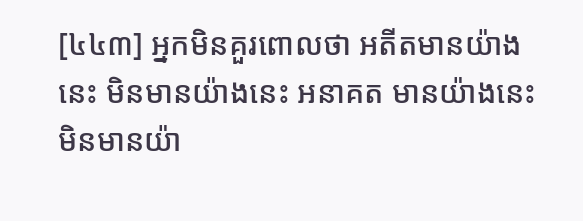[៤៤៣] អ្នកមិនគួរពោលថា អតីតមានយ៉ាងនេះ មិនមានយ៉ាងនេះ អនាគត មានយ៉ាងនេះ មិនមានយ៉ា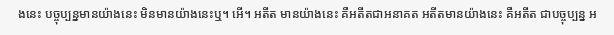ងនេះ បច្ចុប្បន្នមានយ៉ាងនេះ មិនមានយ៉ាងនេះឬ។ អើ។ អតីត មានយ៉ាងនេះ គឺអតីតជាអនាគត អតីតមានយ៉ាងនេះ គឺអតីត ជាបច្ចុប្បន្ន អ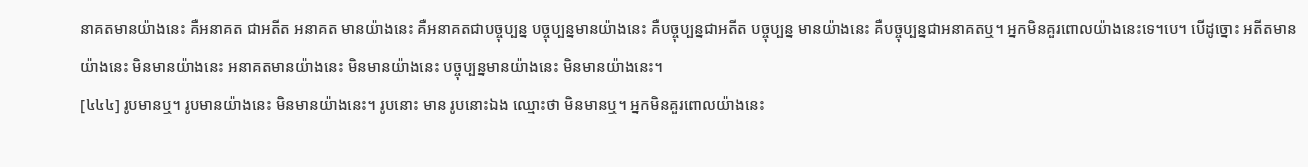នាគតមានយ៉ាងនេះ គឺអនាគត ជាអតីត អនាគត មានយ៉ាងនេះ គឺអនាគតជាបច្ចុប្បន្ន បច្ចុប្បន្នមានយ៉ាងនេះ គឺបច្ចុប្បន្នជាអតីត បច្ចុប្បន្ន មានយ៉ាងនេះ គឺបច្ចុប្បន្នជាអនាគតឬ។ អ្នកមិនគួរពោលយ៉ាងនេះទេ។បេ។ បើដូច្នោះ អតីតមានយ៉ាងនេះ មិនមានយ៉ាងនេះ អនាគតមានយ៉ាងនេះ មិនមានយ៉ាងនេះ បច្ចុប្បន្នមានយ៉ាងនេះ មិនមានយ៉ាងនេះ។
[៤៤៤] រូបមានឬ។ រូបមានយ៉ាងនេះ មិនមានយ៉ាងនេះ។ រូបនោះ មាន រូបនោះឯង ឈ្មោះថា មិនមានឬ។ អ្នកមិនគួរពោលយ៉ាងនេះ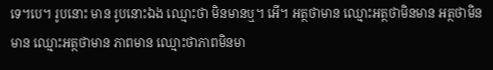ទេ។បេ។ រូបនោះ មាន រូបនោះឯង ឈ្មោះថា មិនមានឬ។ អើ។ អត្ថថាមាន ឈ្មោះអត្ថថាមិនមាន អត្ថថាមិនមាន ឈ្មោះអត្ថថាមាន ភាពមាន ឈ្មោះថាភាពមិនមា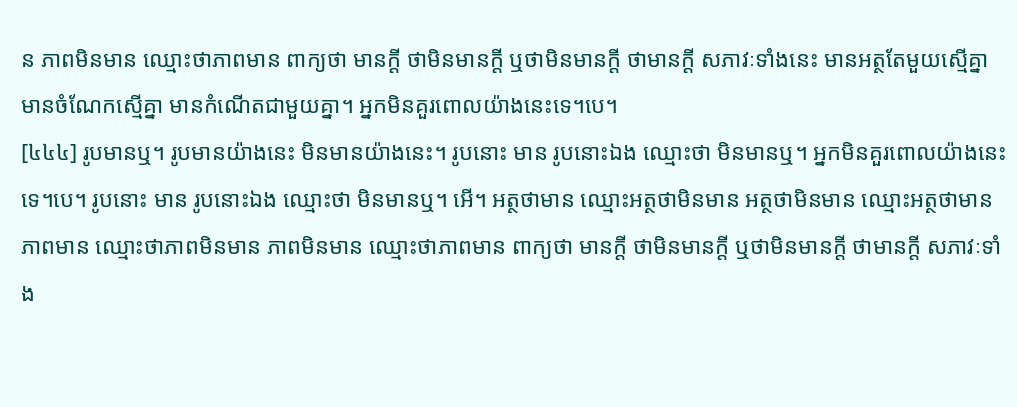ន ភាពមិនមាន ឈ្មោះថាភាពមាន ពាក្យថា មានក្តី ថាមិនមានក្តី ឬថាមិនមានក្តី ថាមានក្តី សភាវៈទាំងនេះ មានអត្ថតែមួយស្មើគ្នា មានចំណែកស្មើគ្នា មានកំណើតជាមួយគ្នា។ អ្នកមិនគួរពោលយ៉ាងនេះទេ។បេ។
[៤៤៤] រូបមានឬ។ រូបមានយ៉ាងនេះ មិនមានយ៉ាងនេះ។ រូបនោះ មាន រូបនោះឯង ឈ្មោះថា មិនមានឬ។ អ្នកមិនគួរពោលយ៉ាងនេះទេ។បេ។ រូបនោះ មាន រូបនោះឯង ឈ្មោះថា មិនមានឬ។ អើ។ អត្ថថាមាន ឈ្មោះអត្ថថាមិនមាន អត្ថថាមិនមាន ឈ្មោះអត្ថថាមាន ភាពមាន ឈ្មោះថាភាពមិនមាន ភាពមិនមាន ឈ្មោះថាភាពមាន ពាក្យថា មានក្តី ថាមិនមានក្តី ឬថាមិនមានក្តី ថាមានក្តី សភាវៈទាំង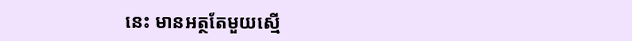នេះ មានអត្ថតែមួយស្មើ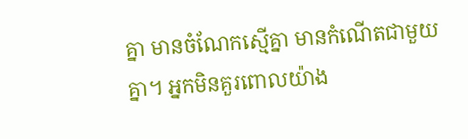គ្នា មានចំណែកស្មើគ្នា មានកំណើតជាមួយគ្នា។ អ្នកមិនគួរពោលយ៉ាង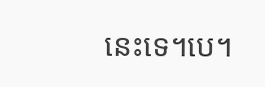នេះទេ។បេ។